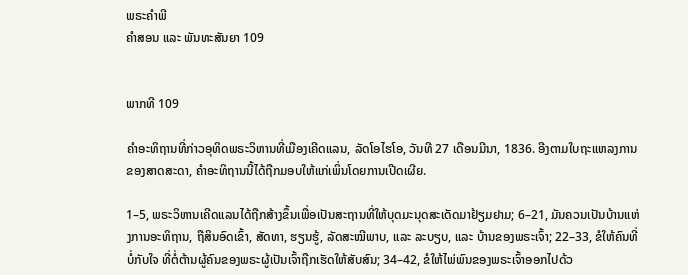ພຣະຄຳພີ
ຄຳສອນ ແລະ ພັນທະສັນຍາ 109


ພາກທີ 109

ຄຳອະທິຖານທີ່ກ່າວອຸທິດພຣະວິຫານທີ່ເມືອງເຄີດແລນ, ລັດໂອໄຮໂອ, ວັນທີ 27 ເດືອນມີນາ, 1836. ອີງຕາມໃບຖະແຫລງການຂອງສາດສະດາ, ຄຳອະທິຖານນີ້ໄດ້ຖືກມອບໃຫ້ແກ່ເພິ່ນໂດຍການເປີດເຜີຍ.

1–5, ພຣະວິຫານເຄີດແລນໄດ້ຖືກສ້າງຂຶ້ນເພື່ອເປັນສະຖານທີ່ໃຫ້ບຸດມະນຸດສະເດັດມາຢ້ຽມຢາມ; 6–21, ມັນຄວນເປັນບ້ານແຫ່ງການອະທິຖານ, ຖືສິນອົດເຂົ້າ, ສັດທາ, ຮຽນຮູ້, ລັດສະໝີພາບ, ແລະ ລະບຽບ, ແລະ ບ້ານຂອງພຣະເຈົ້າ; 22–33, ຂໍໃຫ້ຄົນທີ່ບໍ່ກັບໃຈ ທີ່ຕໍ່ຕ້ານຜູ້ຄົນຂອງພຣະຜູ້ເປັນເຈົ້າຖືກເຮັດໃຫ້ສັບສົນ; 34–42, ຂໍໃຫ້ໄພ່ພົນຂອງພຣະເຈົ້າອອກໄປດ້ວ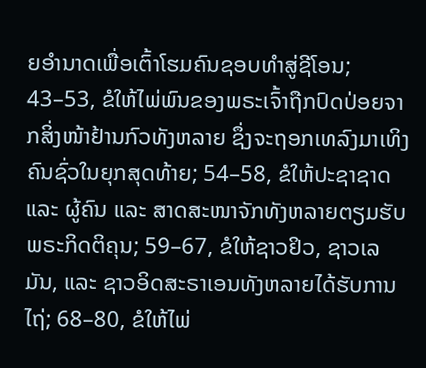ຍອຳນາດເພື່ອເຕົ້າໂຮມຄົນຊອບທຳສູ່ຊີໂອນ; 43–53, ຂໍໃຫ້ໄພ່ພົນຂອງພຣະເຈົ້າຖືກປົດປ່ອຍຈາກສິ່ງໜ້າຢ້ານກົວທັງຫລາຍ ຊຶ່ງຈະຖອກເທລົງມາເທິງຄົນຊົ່ວໃນຍຸກສຸດທ້າຍ; 54–58, ຂໍໃຫ້ປະຊາຊາດ ແລະ ຜູ້ຄົນ ແລະ ສາດສະໜາຈັກທັງຫລາຍຕຽມຮັບພຣະກິດຕິຄຸນ; 59–67, ຂໍໃຫ້ຊາວຢິວ, ຊາວເລມັນ, ແລະ ຊາວອິດສະຣາເອນທັງຫລາຍໄດ້ຮັບການໄຖ່; 68–80, ຂໍໃຫ້ໄພ່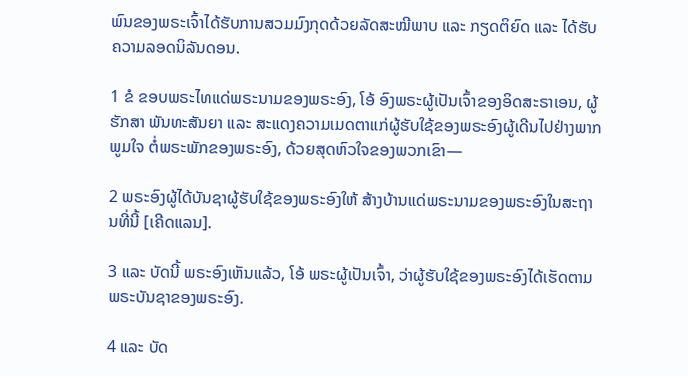ພົນຂອງພຣະເຈົ້າໄດ້ຮັບການສວມມົງກຸດດ້ວຍລັດສະໝີພາບ ແລະ ກຽດຕິຍົດ ແລະ ໄດ້ຮັບຄວາມລອດນິລັນດອນ.

1 ຂໍ ຂອບພຣະໄທແດ່ພຣະນາມຂອງພຣະອົງ, ໂອ້ ອົງພຣະຜູ້ເປັນເຈົ້າຂອງອິດສະຣາເອນ, ຜູ້ຮັກສາ ພັນທະສັນຍາ ແລະ ສະແດງຄວາມເມດຕາແກ່ຜູ້ຮັບໃຊ້ຂອງພຣະອົງຜູ້ເດີນໄປຢ່າງພາກພູມໃຈ ຕໍ່ພຣະພັກຂອງພຣະອົງ, ດ້ວຍສຸດຫົວໃຈຂອງພວກເຂົາ—

2 ພຣະອົງຜູ້ໄດ້ບັນຊາຜູ້ຮັບໃຊ້ຂອງພຣະອົງໃຫ້ ສ້າງບ້ານແດ່ພຣະນາມຂອງພຣະອົງໃນສະຖານທີ່ນີ້ [ເຄີດແລນ].

3 ແລະ ບັດນີ້ ພຣະອົງເຫັນແລ້ວ, ໂອ້ ພຣະຜູ້ເປັນເຈົ້າ, ວ່າຜູ້ຮັບໃຊ້ຂອງພຣະອົງໄດ້ເຮັດຕາມພຣະບັນຊາຂອງພຣະອົງ.

4 ແລະ ບັດ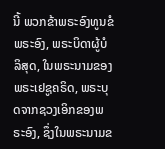ນີ້ ພວກຂ້າພຣະອົງທູນຂໍພຣະອົງ, ພຣະບິດາຜູ້ບໍລິສຸດ, ໃນພຣະນາມຂອງພຣະເຢຊູຄຣິດ, ພຣະບຸດຈາກຊວງເອິກຂອງພຣະອົງ, ຊຶ່ງໃນພຣະນາມຂ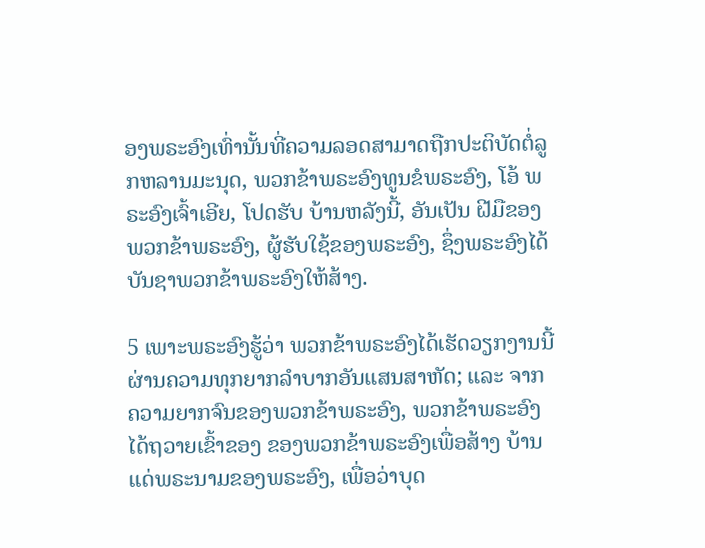ອງພຣະອົງເທົ່ານັ້ນທີ່ຄວາມລອດສາມາດຖືກປະຕິບັດຕໍ່ລູກຫລານມະນຸດ, ພວກຂ້າພຣະອົງທູນຂໍພຣະອົງ, ໂອ້ ພຣະອົງເຈົ້າເອີຍ, ໂປດຮັບ ບ້ານຫລັງນີ້, ອັນເປັນ ຝີມືຂອງພວກຂ້າພຣະອົງ, ຜູ້ຮັບໃຊ້ຂອງພຣະອົງ, ຊຶ່ງພຣະອົງໄດ້ບັນຊາພວກຂ້າພຣະອົງໃຫ້ສ້າງ.

5 ເພາະພຣະອົງຮູ້ວ່າ ພວກຂ້າພຣະອົງໄດ້ເຮັດວຽກງານນີ້ຜ່ານຄວາມທຸກຍາກລຳບາກອັນແສນສາຫັດ; ແລະ ຈາກຄວາມຍາກຈົນຂອງພວກຂ້າພຣະອົງ, ພວກຂ້າພຣະອົງໄດ້ຖວາຍເຂົ້າຂອງ ຂອງພວກຂ້າພຣະອົງເພື່ອສ້າງ ບ້ານແດ່ພຣະນາມຂອງພຣະອົງ, ເພື່ອວ່າບຸດ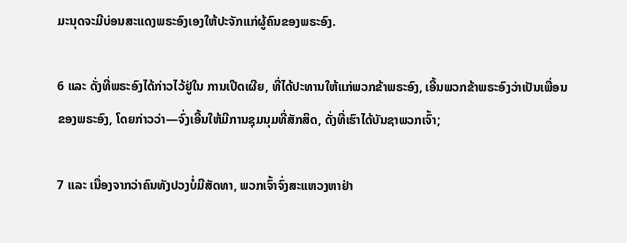ມະນຸດຈະມີບ່ອນສະແດງພຣະອົງເອງໃຫ້ປະຈັກແກ່ຜູ້ຄົນຂອງພຣະອົງ.

6 ແລະ ດັ່ງທີ່ພຣະອົງໄດ້ກ່າວໄວ້ຢູ່ໃນ ການເປີດເຜີຍ, ທີ່ໄດ້ປະທານໃຫ້ແກ່ພວກຂ້າພຣະອົງ, ເອີ້ນພວກຂ້າພຣະອົງວ່າເປັນເພື່ອນຂອງພຣະອົງ, ໂດຍກ່າວວ່າ—ຈົ່ງເອີ້ນໃຫ້ມີການຊຸມນຸມທີ່ສັກສິດ, ດັ່ງທີ່ເຮົາໄດ້ບັນຊາພວກເຈົ້າ;

7 ແລະ ເນື່ອງຈາກວ່າຄົນທັງປວງບໍ່ມີສັດທາ, ພວກເຈົ້າຈົ່ງສະແຫວງຫາຢ່າ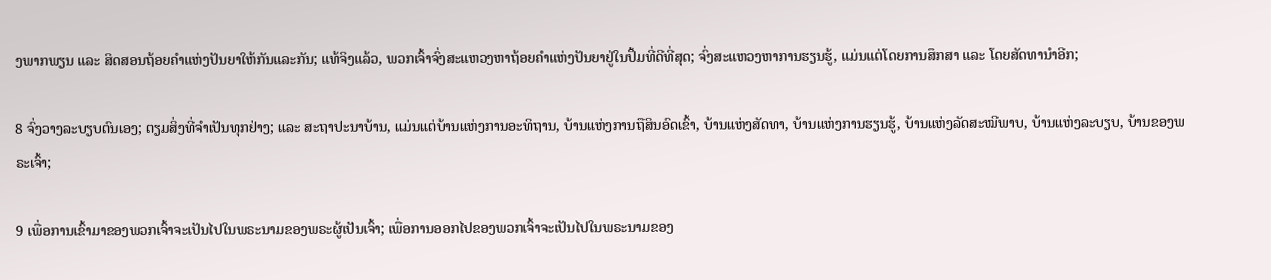ງພາກພຽນ ແລະ ສິດສອນຖ້ອຍຄຳແຫ່ງປັນຍາໃຫ້ກັນແລະກັນ; ແທ້ຈິງແລ້ວ, ພວກເຈົ້າຈົ່ງສະແຫວງຫາຖ້ອຍຄຳແຫ່ງປັນຍາຢູ່ໃນປຶ້ມທີ່ດີທີ່ສຸດ; ຈົ່ງສະແຫວງຫາການຮຽນຮູ້, ແມ່ນແຕ່ໂດຍການສຶກສາ ແລະ ໂດຍສັດທານຳອີກ;

8 ຈົ່ງວາງລະບຽບຕົນເອງ; ຕຽມສິ່ງທີ່ຈຳເປັນທຸກຢ່າງ; ແລະ ສະຖາປະນາບ້ານ, ແມ່ນແຕ່ບ້ານແຫ່ງການອະທິຖານ, ບ້ານແຫ່ງການຖືສິນອົດເຂົ້າ, ບ້ານແຫ່ງສັດທາ, ບ້ານແຫ່ງການຮຽນຮູ້, ບ້ານແຫ່ງລັດສະໝີພາບ, ບ້ານແຫ່ງລະບຽບ, ບ້ານຂອງພຣະເຈົ້າ;

9 ເພື່ອການເຂົ້າມາຂອງພວກເຈົ້າຈະເປັນໄປໃນພຣະນາມຂອງພຣະຜູ້ເປັນເຈົ້າ; ເພື່ອການອອກໄປຂອງພວກເຈົ້າຈະເປັນໄປໃນພຣະນາມຂອງ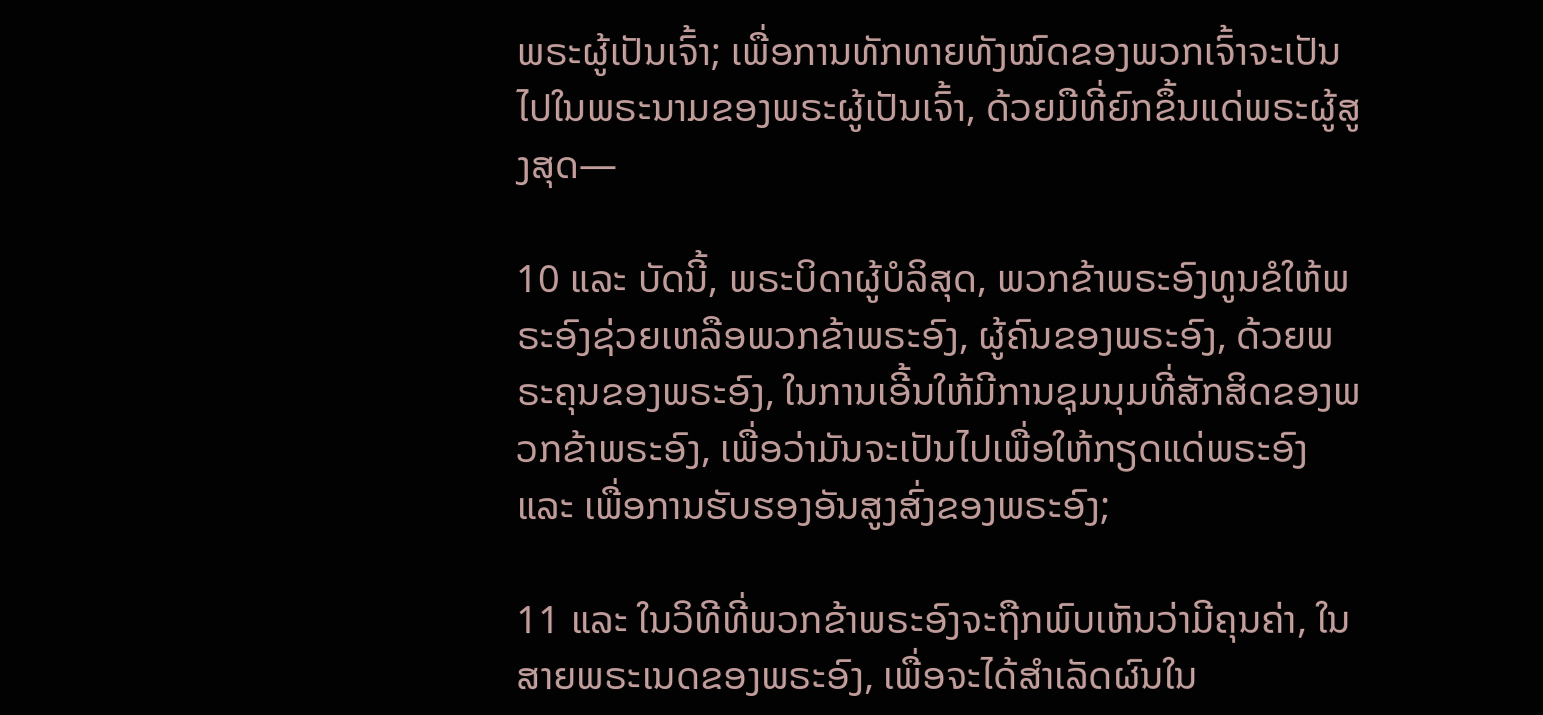ພຣະຜູ້ເປັນເຈົ້າ; ເພື່ອການທັກທາຍທັງໝົດຂອງພວກເຈົ້າຈະເປັນໄປໃນພຣະນາມຂອງພຣະຜູ້ເປັນເຈົ້າ, ດ້ວຍມືທີ່ຍົກຂຶ້ນແດ່ພຣະຜູ້ສູງສຸດ—

10 ແລະ ບັດນີ້, ພຣະບິດາຜູ້ບໍລິສຸດ, ພວກຂ້າພຣະອົງທູນຂໍໃຫ້ພຣະອົງຊ່ວຍເຫລືອພວກຂ້າພຣະອົງ, ຜູ້ຄົນຂອງພຣະອົງ, ດ້ວຍພຣະຄຸນຂອງພຣະອົງ, ໃນການເອີ້ນໃຫ້ມີການຊຸມນຸມທີ່ສັກສິດຂອງພວກຂ້າພຣະອົງ, ເພື່ອວ່າມັນຈະເປັນໄປເພື່ອໃຫ້ກຽດແດ່ພຣະອົງ ແລະ ເພື່ອການຮັບຮອງອັນສູງສົ່ງຂອງພຣະອົງ;

11 ແລະ ໃນວິທີທີ່ພວກຂ້າພຣະອົງຈະຖືກພົບເຫັນວ່າມີຄຸນຄ່າ, ໃນສາຍພຣະເນດຂອງພຣະອົງ, ເພື່ອຈະໄດ້ສຳເລັດຜົນໃນ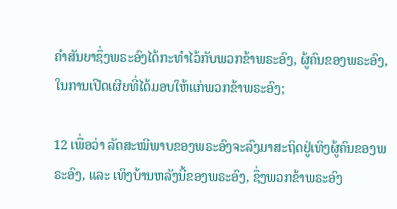ຄຳສັນຍາຊຶ່ງພຣະອົງໄດ້ກະທຳໄວ້ກັບພວກຂ້າພຣະອົງ, ຜູ້ຄົນຂອງພຣະອົງ, ໃນການເປີດເຜີຍທີ່ໄດ້ມອບໃຫ້ແກ່ພວກຂ້າພຣະອົງ;

12 ເພື່ອວ່າ ລັດສະໝີພາບຂອງພຣະອົງຈະລົງມາສະຖິດຢູ່ເທິງຜູ້ຄົນຂອງພຣະອົງ, ແລະ ເທິງບ້ານຫລັງນີ້ຂອງພຣະອົງ, ຊຶ່ງພວກຂ້າພຣະອົງ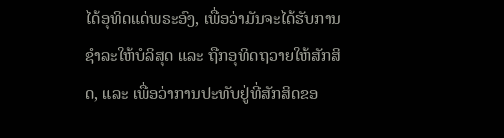ໄດ້ອຸທິດແດ່ພຣະອົງ, ເພື່ອວ່າມັນຈະໄດ້ຮັບການຊຳລະໃຫ້ບໍລິສຸດ ແລະ ຖືກອຸທິດຖວາຍໃຫ້ສັກສິດ, ແລະ ເພື່ອວ່າການປະທັບຢູ່ທີ່ສັກສິດຂອ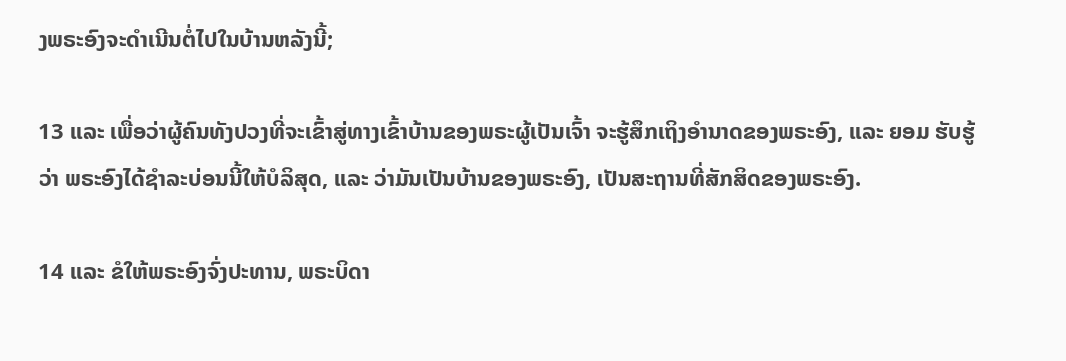ງພຣະອົງຈະດຳເນີນຕໍ່ໄປໃນບ້ານຫລັງນີ້;

13 ແລະ ເພື່ອວ່າຜູ້ຄົນທັງປວງທີ່ຈະເຂົ້າສູ່ທາງເຂົ້າບ້ານຂອງພຣະຜູ້ເປັນເຈົ້າ ຈະຮູ້ສຶກເຖິງອຳນາດຂອງພຣະອົງ, ແລະ ຍອມ ຮັບຮູ້ວ່າ ພຣະອົງໄດ້ຊຳລະບ່ອນນີ້ໃຫ້ບໍລິສຸດ, ແລະ ວ່າມັນເປັນບ້ານຂອງພຣະອົງ, ເປັນສະຖານທີ່ສັກສິດຂອງພຣະອົງ.

14 ແລະ ຂໍໃຫ້ພຣະອົງຈົ່ງປະທານ, ພຣະບິດາ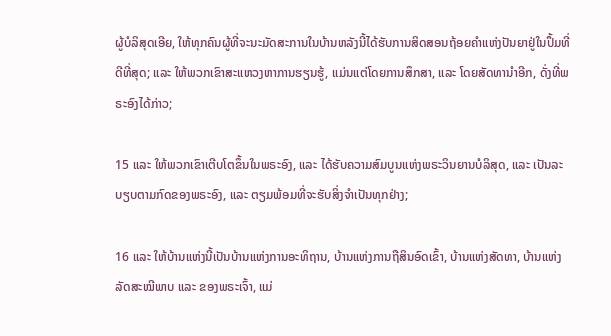ຜູ້ບໍລິສຸດເອີຍ, ໃຫ້ທຸກຄົນຜູ້ທີ່ຈະນະມັດສະການໃນບ້ານຫລັງນີ້ໄດ້ຮັບການສິດສອນຖ້ອຍຄຳແຫ່ງປັນຍາຢູ່ໃນປຶ້ມທີ່ດີທີ່ສຸດ; ແລະ ໃຫ້ພວກເຂົາສະແຫວງຫາການຮຽນຮູ້, ແມ່ນແຕ່ໂດຍການສຶກສາ, ແລະ ໂດຍສັດທານຳອີກ, ດັ່ງທີ່ພຣະອົງໄດ້ກ່າວ;

15 ແລະ ໃຫ້ພວກເຂົາເຕີບໂຕຂຶ້ນໃນພຣະອົງ, ແລະ ໄດ້ຮັບຄວາມສົມບູນແຫ່ງພຣະວິນຍານບໍລິສຸດ, ແລະ ເປັນລະບຽບຕາມກົດຂອງພຣະອົງ, ແລະ ຕຽມພ້ອມທີ່ຈະຮັບສິ່ງຈຳເປັນທຸກຢ່າງ;

16 ແລະ ໃຫ້ບ້ານແຫ່ງນີ້ເປັນບ້ານແຫ່ງການອະທິຖານ, ບ້ານແຫ່ງການຖືສິນອົດເຂົ້າ, ບ້ານແຫ່ງສັດທາ, ບ້ານແຫ່ງລັດສະໝີພາບ ແລະ ຂອງພຣະເຈົ້າ, ແມ່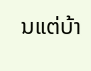ນແຕ່ບ້າ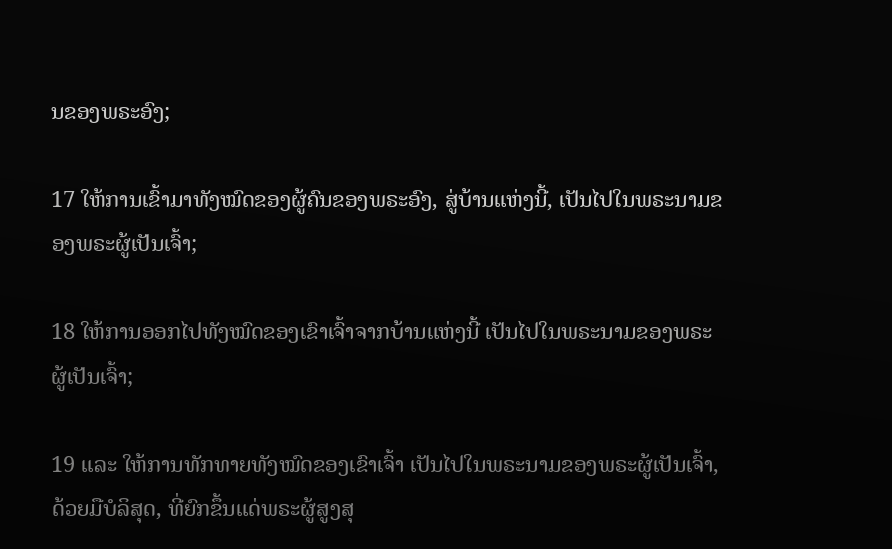ນຂອງພຣະອົງ;

17 ໃຫ້ການເຂົ້າມາທັງໝົດຂອງຜູ້ຄົນຂອງພຣະອົງ, ສູ່ບ້ານແຫ່ງນີ້, ເປັນໄປໃນພຣະນາມຂອງພຣະຜູ້ເປັນເຈົ້າ;

18 ໃຫ້ການອອກໄປທັງໝົດຂອງເຂົາເຈົ້າຈາກບ້ານແຫ່ງນີ້ ເປັນໄປໃນພຣະນາມຂອງພຣະຜູ້ເປັນເຈົ້າ;

19 ແລະ ໃຫ້ການທັກທາຍທັງໝົດຂອງເຂົາເຈົ້າ ເປັນໄປໃນພຣະນາມຂອງພຣະຜູ້ເປັນເຈົ້າ, ດ້ວຍມືບໍລິສຸດ, ທີ່ຍົກຂຶ້ນແດ່ພຣະຜູ້ສູງສຸ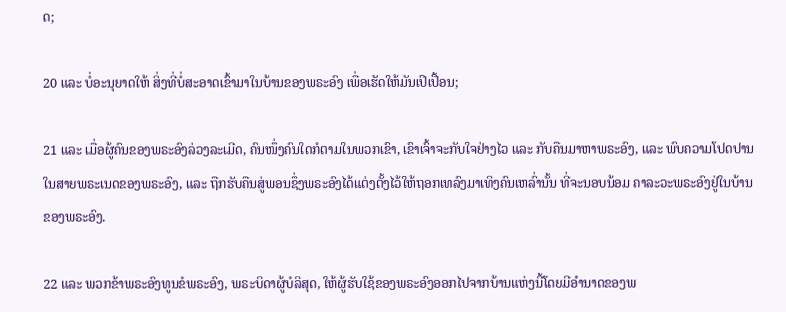ດ;

20 ແລະ ບໍ່ອະນຸຍາດໃຫ້ ສິ່ງທີ່ບໍ່ສະອາດເຂົ້າມາໃນບ້ານຂອງພຣະອົງ ເພື່ອເຮັດໃຫ້ມັນເປິເປື້ອນ;

21 ແລະ ເມື່ອຜູ້ຄົນຂອງພຣະອົງລ່ວງລະເມີດ, ຄົນໜຶ່ງຄົນໃດກໍຕາມໃນພວກເຂົາ, ເຂົາເຈົ້າຈະກັບໃຈຢ່າງໄວ ແລະ ກັບຄືນມາຫາພຣະອົງ, ແລະ ພົບຄວາມໂປດປານໃນສາຍພຣະເນດຂອງພຣະອົງ, ແລະ ຖືກຮັບຄືນສູ່ພອນຊຶ່ງພຣະອົງໄດ້ແຕ່ງຕັ້ງໄວ້ໃຫ້ຖອກເທລົງມາເທິງຄົນເຫລົ່ານັ້ນ ທີ່ຈະນອບນ້ອມ ຄາລະວະພຣະອົງຢູ່ໃນບ້ານຂອງພຣະອົງ.

22 ແລະ ພວກຂ້າພຣະອົງທູນຂໍພຣະອົງ, ພຣະບິດາຜູ້ບໍລິສຸດ, ໃຫ້ຜູ້ຮັບໃຊ້ຂອງພຣະອົງອອກໄປຈາກບ້ານແຫ່ງນີ້ໂດຍມີອຳນາດຂອງພ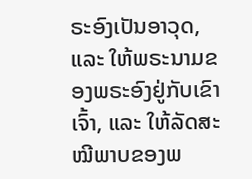ຣະອົງເປັນອາວຸດ, ແລະ ໃຫ້ພຣະນາມຂອງພຣະອົງຢູ່ກັບເຂົາເຈົ້າ, ແລະ ໃຫ້ລັດສະໝີພາບຂອງພ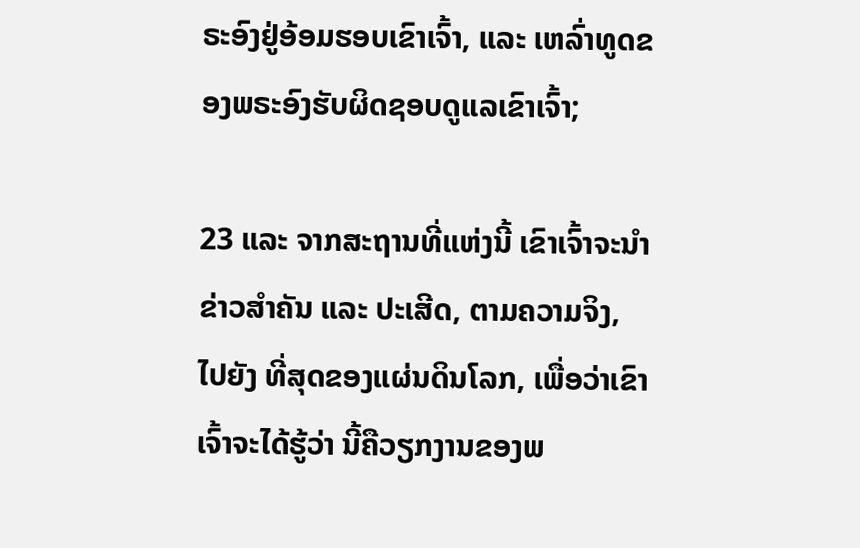ຣະອົງຢູ່ອ້ອມຮອບເຂົາເຈົ້າ, ແລະ ເຫລົ່າທູດຂອງພຣະອົງຮັບຜິດຊອບດູແລເຂົາເຈົ້າ;

23 ແລະ ຈາກສະຖານທີ່ແຫ່ງນີ້ ເຂົາເຈົ້າຈະນຳຂ່າວສຳຄັນ ແລະ ປະເສີດ, ຕາມຄວາມຈິງ, ໄປຍັງ ທີ່ສຸດຂອງແຜ່ນດິນໂລກ, ເພື່ອວ່າເຂົາເຈົ້າຈະໄດ້ຮູ້ວ່າ ນີ້ຄືວຽກງານຂອງພ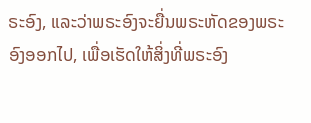ຣະອົງ, ແລະວ່າພຣະອົງຈະຍື່ນພຣະຫັດຂອງພຣະອົງອອກໄປ, ເພື່ອເຮັດໃຫ້ສິ່ງທີ່ພຣະອົງ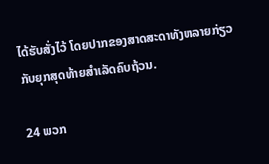ໄດ້ຮັບສັ່ງໄວ້ ໂດຍປາກຂອງສາດສະດາທັງຫລາຍກ່ຽວກັບຍຸກສຸດທ້າຍສຳເລັດຄົບຖ້ວນ.

24 ພວກ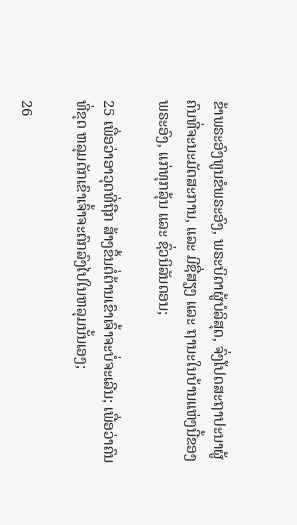ຂ້າພຣະອົງທູນຂໍພຣະອົງ, ພຣະບິດາຜູ້ບໍລິສຸດ, ຈົ່ງໂປດສະຖາປະນາຜູ້ຄົນທີ່ຈະນະມັດສະການ, ແລະ ມີຊື່ສຽງ ແລະ ຖານະໃນບ້ານແຫ່ງນີ້ຂອງພຣະອົງ, ແກ່ທຸກລຸ້ນ ແລະ ຊົ່ວນິລັນດອນ;

25 ເພື່ອວ່າອາວຸດທີ່ຖືກ ສ້າງຂຶ້ນຕໍ່ຕ້ານເຂົາເຈົ້າຈະບໍ່ຈະເລີນ; ເພື່ອວ່າຄົນທີ່ຂຸດ ຫລຸມດັກເຂົາເຈົ້າຈະຕົກລົງໄປໃນຫລຸມນັ້ນເອງ;

26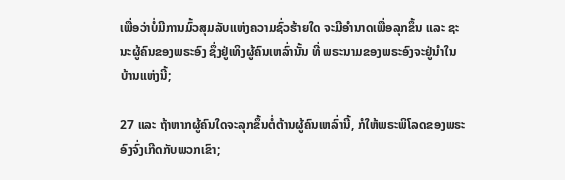ເພື່ອວ່າບໍ່ມີການມົ້ວສຸມລັບແຫ່ງຄວາມຊົ່ວຮ້າຍໃດ ຈະມີອຳນາດເພື່ອລຸກຂຶ້ນ ແລະ ຊະນະຜູ້ຄົນຂອງພຣະອົງ ຊຶ່ງຢູ່ເທິງຜູ້ຄົນເຫລົ່ານັ້ນ ທີ່ ພຣະນາມຂອງພຣະອົງຈະຢູ່ນຳໃນບ້ານແຫ່ງນີ້;

27 ແລະ ຖ້າຫາກຜູ້ຄົນໃດຈະລຸກຂຶ້ນຕໍ່ຕ້ານຜູ້ຄົນເຫລົ່ານີ້, ກໍໃຫ້ພຣະພິໂລດຂອງພຣະອົງຈົ່ງເກີດກັບພວກເຂົາ;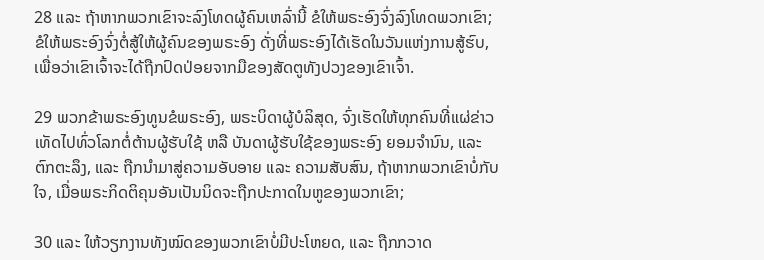28 ແລະ ຖ້າຫາກພວກເຂົາຈະລົງໂທດຜູ້ຄົນເຫລົ່ານີ້ ຂໍໃຫ້ພຣະອົງຈົ່ງລົງໂທດພວກເຂົາ; ຂໍໃຫ້ພຣະອົງຈົ່ງຕໍ່ສູ້ໃຫ້ຜູ້ຄົນຂອງພຣະອົງ ດັ່ງທີ່ພຣະອົງໄດ້ເຮັດໃນວັນແຫ່ງການສູ້ຮົບ, ເພື່ອວ່າເຂົາເຈົ້າຈະໄດ້ຖືກປົດປ່ອຍຈາກມືຂອງສັດຕູທັງປວງຂອງເຂົາເຈົ້າ.

29 ພວກຂ້າພຣະອົງທູນຂໍພຣະອົງ, ພຣະບິດາຜູ້ບໍລິສຸດ, ຈົ່ງເຮັດໃຫ້ທຸກຄົນທີ່ແຜ່ຂ່າວເທັດໄປທົ່ວໂລກຕໍ່ຕ້ານຜູ້ຮັບໃຊ້ ຫລື ບັນດາຜູ້ຮັບໃຊ້ຂອງພຣະອົງ ຍອມຈຳນົນ, ແລະ ຕົກຕະລຶງ, ແລະ ຖືກນຳມາສູ່ຄວາມອັບອາຍ ແລະ ຄວາມສັບສົນ, ຖ້າຫາກພວກເຂົາບໍ່ກັບໃຈ, ເມື່ອພຣະກິດຕິຄຸນອັນເປັນນິດຈະຖືກປະກາດໃນຫູຂອງພວກເຂົາ;

30 ແລະ ໃຫ້ວຽກງານທັງໝົດຂອງພວກເຂົາບໍ່ມີປະໂຫຍດ, ແລະ ຖືກກວາດ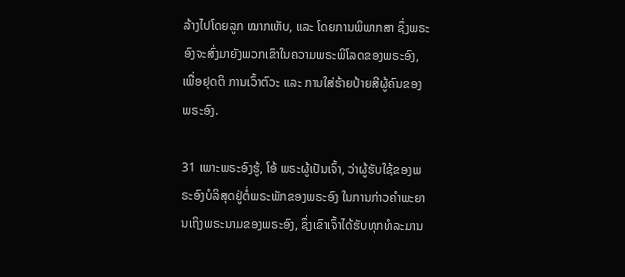ລ້າງໄປໂດຍລູກ ໝາກເຫັບ, ແລະ ໂດຍການພິພາກສາ ຊຶ່ງພຣະອົງຈະສົ່ງມາຍັງພວກເຂົາໃນຄວາມພຣະພິໂລດຂອງພຣະອົງ, ເພື່ອຢຸດຕິ ການເວົ້າຕົວະ ແລະ ການໃສ່ຮ້າຍປ້າຍສີຜູ້ຄົນຂອງພຣະອົງ.

31 ເພາະພຣະອົງຮູ້, ໂອ້ ພຣະຜູ້ເປັນເຈົ້າ, ວ່າຜູ້ຮັບໃຊ້ຂອງພຣະອົງບໍລິສຸດຢູ່ຕໍ່ພຣະພັກຂອງພຣະອົງ ໃນການກ່າວຄຳພະຍານເຖິງພຣະນາມຂອງພຣະອົງ, ຊຶ່ງເຂົາເຈົ້າໄດ້ຮັບທຸກທໍລະມານ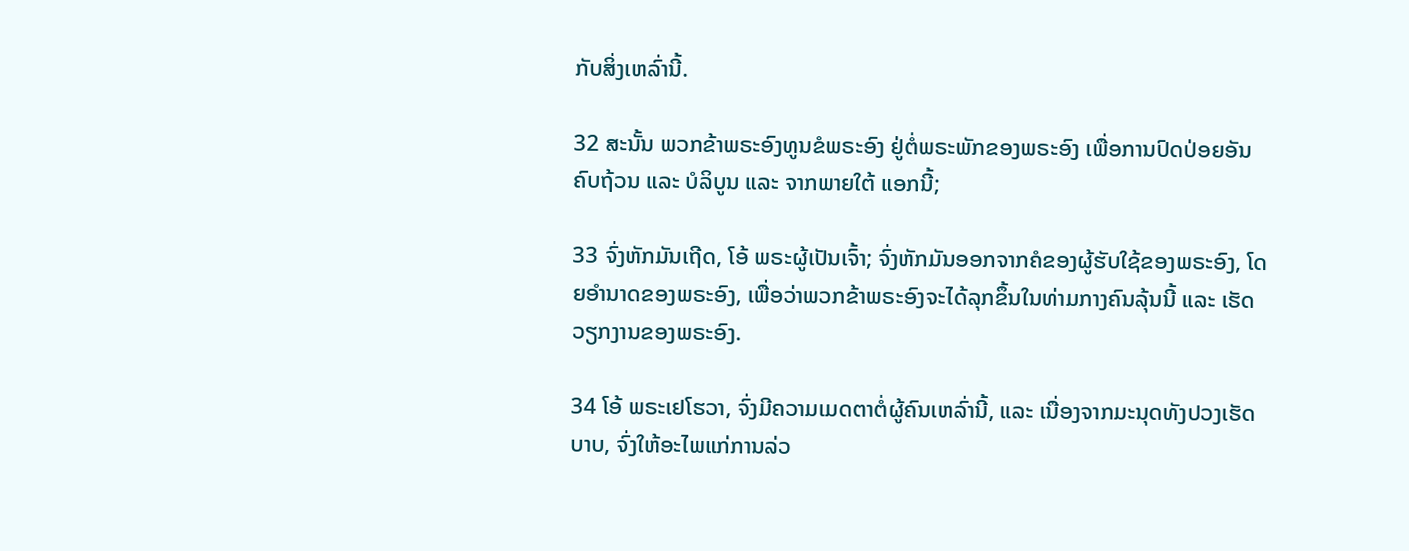ກັບສິ່ງເຫລົ່ານີ້.

32 ສະນັ້ນ ພວກຂ້າພຣະອົງທູນຂໍພຣະອົງ ຢູ່ຕໍ່ພຣະພັກຂອງພຣະອົງ ເພື່ອການປົດປ່ອຍອັນຄົບຖ້ວນ ແລະ ບໍລິບູນ ແລະ ຈາກພາຍໃຕ້ ແອກນີ້;

33 ຈົ່ງຫັກມັນເຖີດ, ໂອ້ ພຣະຜູ້ເປັນເຈົ້າ; ຈົ່ງຫັກມັນອອກຈາກຄໍຂອງຜູ້ຮັບໃຊ້ຂອງພຣະອົງ, ໂດຍອຳນາດຂອງພຣະອົງ, ເພື່ອວ່າພວກຂ້າພຣະອົງຈະໄດ້ລຸກຂຶ້ນໃນທ່າມກາງຄົນລຸ້ນນີ້ ແລະ ເຮັດວຽກງານຂອງພຣະອົງ.

34 ໂອ້ ພຣະເຢໂຮວາ, ຈົ່ງມີຄວາມເມດຕາຕໍ່ຜູ້ຄົນເຫລົ່ານີ້, ແລະ ເນື່ອງຈາກມະນຸດທັງປວງເຮັດ ບາບ, ຈົ່ງໃຫ້ອະໄພແກ່ການລ່ວ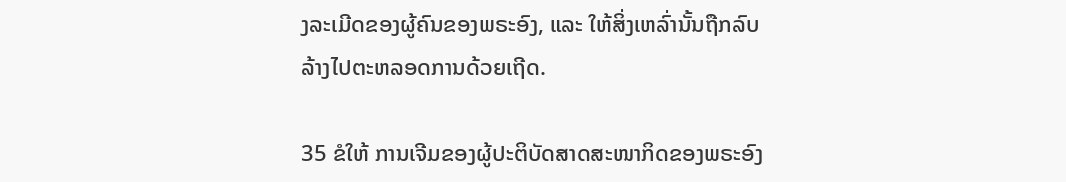ງລະເມີດຂອງຜູ້ຄົນຂອງພຣະອົງ, ແລະ ໃຫ້ສິ່ງເຫລົ່ານັ້ນຖືກລົບລ້າງໄປຕະຫລອດການດ້ວຍເຖີດ.

35 ຂໍໃຫ້ ການເຈີມຂອງຜູ້ປະຕິບັດສາດສະໜາກິດຂອງພຣະອົງ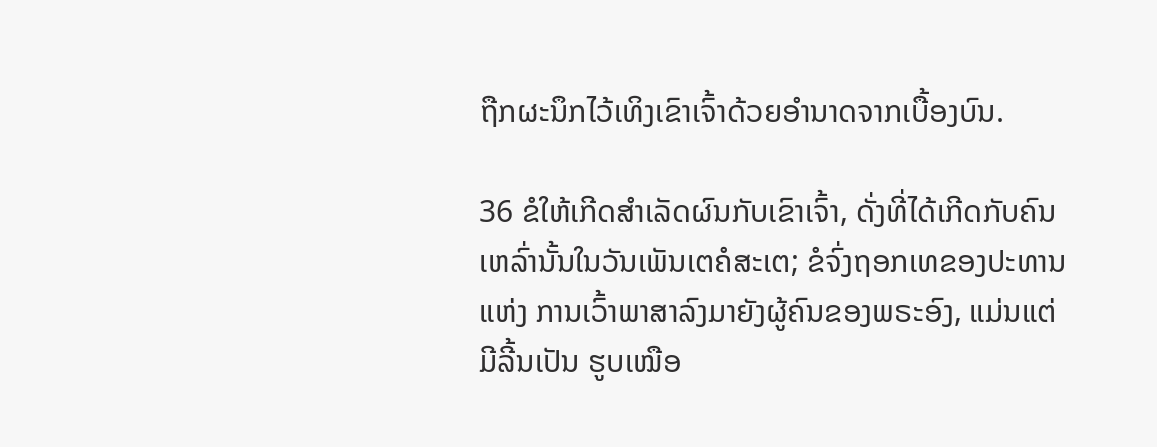ຖືກຜະນຶກໄວ້ເທິງເຂົາເຈົ້າດ້ວຍອຳນາດຈາກເບື້ອງບົນ.

36 ຂໍໃຫ້ເກີດສຳເລັດຜົນກັບເຂົາເຈົ້າ, ດັ່ງທີ່ໄດ້ເກີດກັບຄົນເຫລົ່ານັ້ນໃນວັນເພັນເຕຄໍສະເຕ; ຂໍຈົ່ງຖອກເທຂອງປະທານແຫ່ງ ການເວົ້າພາສາລົງມາຍັງຜູ້ຄົນຂອງພຣະອົງ, ແມ່ນແຕ່ມີລີ້ນເປັນ ຮູບເໝືອ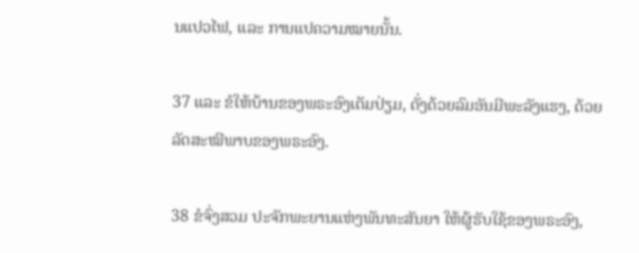ນແປວໄຟ, ແລະ ການແປຄວາມໝາຍນັ້ນ.

37 ແລະ ຂໍໃຫ້ບ້ານຂອງພຣະອົງເຕັມປ່ຽມ, ດັ່ງດ້ວຍລົມອັນມີພະລັງແຮງ, ດ້ວຍ ລັດສະໝີພາບຂອງພຣະອົງ.

38 ຂໍຈົ່ງສວມ ປະຈັກພະຍານແຫ່ງພັນທະສັນຍາ ໃຫ້ຜູ້ຮັບໃຊ້ຂອງພຣະອົງ,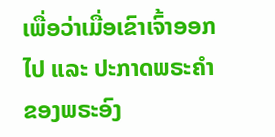ເພື່ອວ່າເມື່ອເຂົາເຈົ້າອອກໄປ ແລະ ປະກາດພຣະຄຳຂອງພຣະອົງ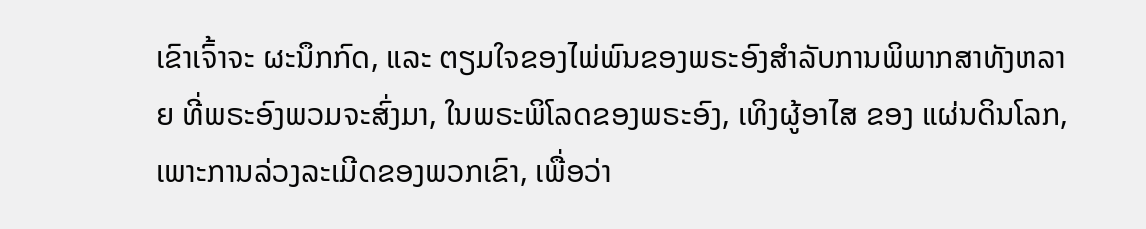ເຂົາເຈົ້າຈະ ຜະນຶກກົດ, ແລະ ຕຽມໃຈຂອງໄພ່ພົນຂອງພຣະອົງສຳລັບການພິພາກສາທັງຫລາຍ ທີ່ພຣະອົງພວມຈະສົ່ງມາ, ໃນພຣະພິໂລດຂອງພຣະອົງ, ເທິງຜູ້ອາໄສ ຂອງ ແຜ່ນດິນໂລກ, ເພາະການລ່ວງລະເມີດຂອງພວກເຂົາ, ເພື່ອວ່າ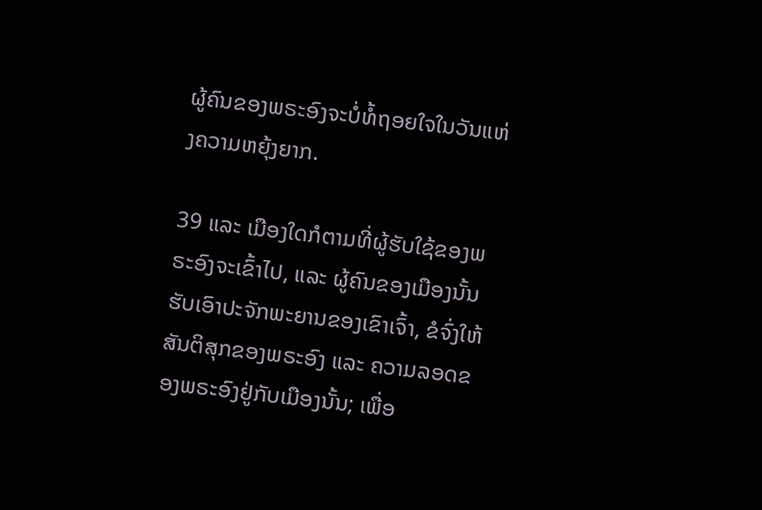ຜູ້ຄົນຂອງພຣະອົງຈະບໍ່ທໍ້ຖອຍໃຈໃນວັນແຫ່ງຄວາມຫຍຸ້ງຍາກ.

39 ແລະ ເມືອງໃດກໍຕາມທີ່ຜູ້ຮັບໃຊ້ຂອງພຣະອົງຈະເຂົ້າໄປ, ແລະ ຜູ້ຄົນຂອງເມືອງນັ້ນຮັບເອົາປະຈັກພະຍານຂອງເຂົາເຈົ້າ, ຂໍຈົ່ງໃຫ້ສັນຕິສຸກຂອງພຣະອົງ ແລະ ຄວາມລອດຂອງພຣະອົງຢູ່ກັບເມືອງນັ້ນ; ເພື່ອ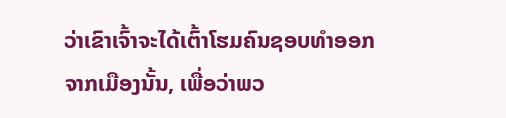ວ່າເຂົາເຈົ້າຈະໄດ້ເຕົ້າໂຮມຄົນຊອບທຳອອກຈາກເມືອງນັ້ນ, ເພື່ອວ່າພວ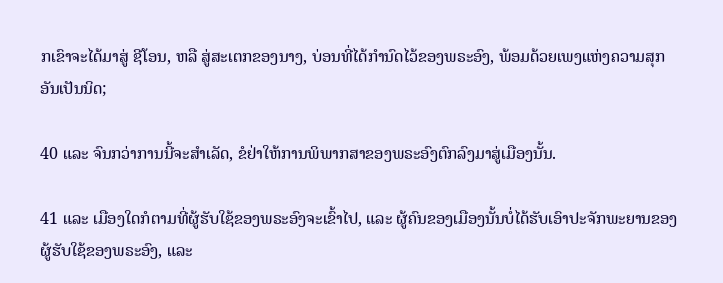ກເຂົາຈະໄດ້ມາສູ່ ຊີໂອນ, ຫລື ສູ່ສະເຕກຂອງນາງ, ບ່ອນທີ່ໄດ້ກຳນົດໄວ້ຂອງພຣະອົງ, ພ້ອມດ້ວຍເພງແຫ່ງຄວາມສຸກອັນເປັນນິດ;

40 ແລະ ຈົນກວ່າການນີ້ຈະສຳເລັດ, ຂໍຢ່າໃຫ້ການພິພາກສາຂອງພຣະອົງຕົກລົງມາສູ່ເມືອງນັ້ນ.

41 ແລະ ເມືອງໃດກໍຕາມທີ່ຜູ້ຮັບໃຊ້ຂອງພຣະອົງຈະເຂົ້າໄປ, ແລະ ຜູ້ຄົນຂອງເມືອງນັ້ນບໍ່ໄດ້ຮັບເອົາປະຈັກພະຍານຂອງຜູ້ຮັບໃຊ້ຂອງພຣະອົງ, ແລະ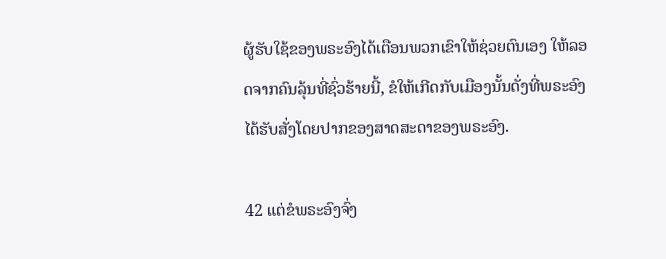ຜູ້ຮັບໃຊ້ຂອງພຣະອົງໄດ້ເຕືອນພວກເຂົາໃຫ້ຊ່ວຍຕົນເອງ ໃຫ້ລອດຈາກຄົນລຸ້ນທີ່ຊົ່ວຮ້າຍນີ້, ຂໍໃຫ້ເກີດກັບເມືອງນັ້ນດັ່ງທີ່ພຣະອົງໄດ້ຮັບສັ່ງໂດຍປາກຂອງສາດສະດາຂອງພຣະອົງ.

42 ແຕ່ຂໍພຣະອົງຈົ່ງ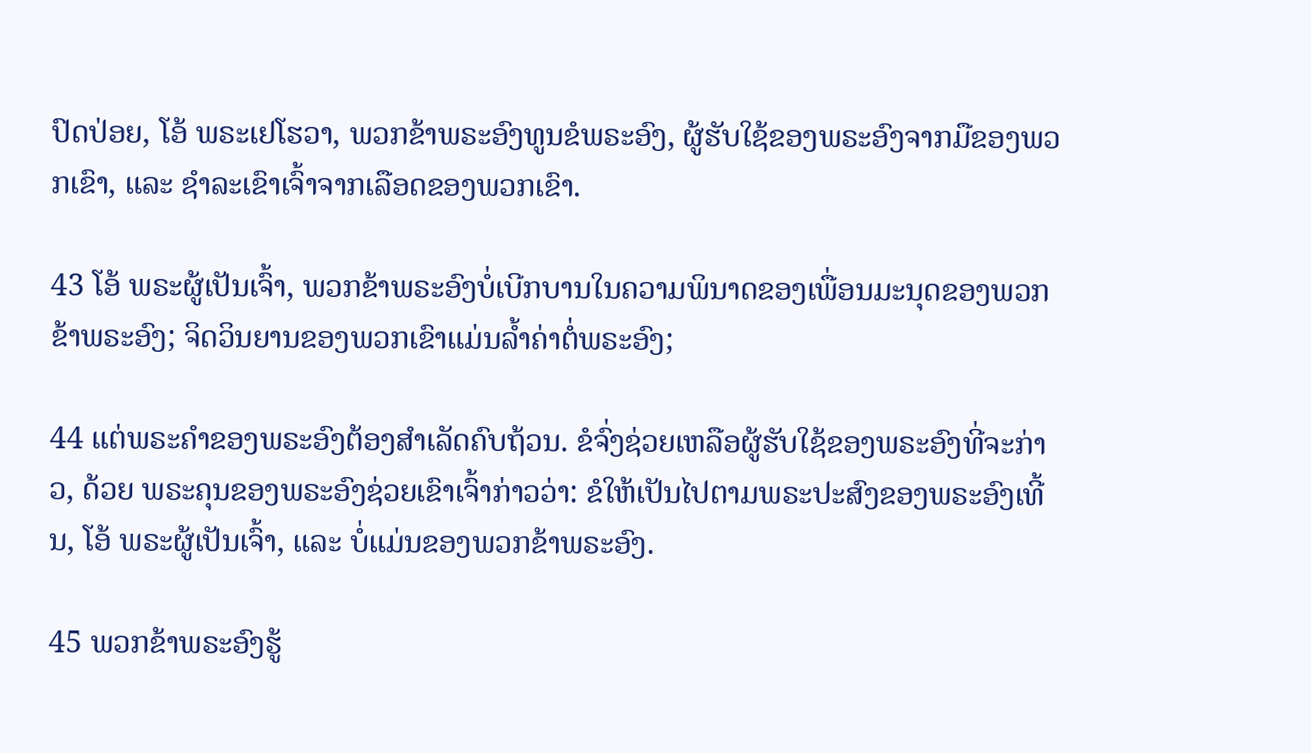ປົດປ່ອຍ, ໂອ້ ພຣະເຢໂຮວາ, ພວກຂ້າພຣະອົງທູນຂໍພຣະອົງ, ຜູ້ຮັບໃຊ້ຂອງພຣະອົງຈາກມືຂອງພວກເຂົາ, ແລະ ຊຳລະເຂົາເຈົ້າຈາກເລືອດຂອງພວກເຂົາ.

43 ໂອ້ ພຣະຜູ້ເປັນເຈົ້າ, ພວກຂ້າພຣະອົງບໍ່ເບີກບານໃນຄວາມພິນາດຂອງເພື່ອນມະນຸດຂອງພວກຂ້າພຣະອົງ; ຈິດວິນຍານຂອງພວກເຂົາແມ່ນລ້ຳຄ່າຕໍ່ພຣະອົງ;

44 ແຕ່ພຣະຄຳຂອງພຣະອົງຕ້ອງສຳເລັດຄົບຖ້ວນ. ຂໍຈົ່ງຊ່ວຍເຫລືອຜູ້ຮັບໃຊ້ຂອງພຣະອົງທີ່ຈະກ່າວ, ດ້ວຍ ພຣະຄຸນຂອງພຣະອົງຊ່ວຍເຂົາເຈົ້າກ່າວວ່າ: ຂໍໃຫ້ເປັນໄປຕາມພຣະປະສົງຂອງພຣະອົງເທີ້ນ, ໂອ້ ພຣະຜູ້ເປັນເຈົ້າ, ແລະ ບໍ່ແມ່ນຂອງພວກຂ້າພຣະອົງ.

45 ພວກຂ້າພຣະອົງຮູ້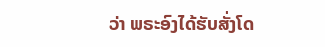ວ່າ ພຣະອົງໄດ້ຮັບສັ່ງໂດ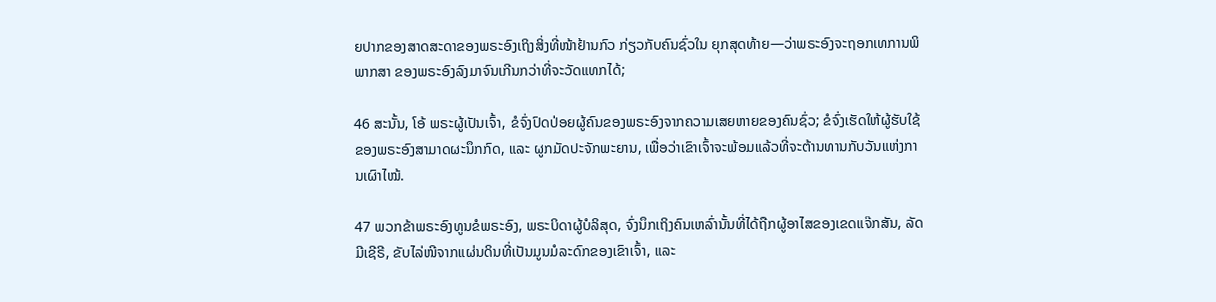ຍປາກຂອງສາດສະດາຂອງພຣະອົງເຖິງສິ່ງທີ່ໜ້າຢ້ານກົວ ກ່ຽວກັບຄົນຊົ່ວໃນ ຍຸກສຸດທ້າຍ—ວ່າພຣະອົງຈະຖອກເທການພິພາກສາ ຂອງພຣະອົງລົງມາຈົນເກີນກວ່າທີ່ຈະວັດແທກໄດ້;

46 ສະນັ້ນ, ໂອ້ ພຣະຜູ້ເປັນເຈົ້າ, ຂໍຈົ່ງປົດປ່ອຍຜູ້ຄົນຂອງພຣະອົງຈາກຄວາມເສຍຫາຍຂອງຄົນຊົ່ວ; ຂໍຈົ່ງເຮັດໃຫ້ຜູ້ຮັບໃຊ້ຂອງພຣະອົງສາມາດຜະນຶກກົດ, ແລະ ຜູກມັດປະຈັກພະຍານ, ເພື່ອວ່າເຂົາເຈົ້າຈະພ້ອມແລ້ວທີ່ຈະຕ້ານທານກັບວັນແຫ່ງການເຜົາໄໝ້.

47 ພວກຂ້າພຣະອົງທູນຂໍພຣະອົງ, ພຣະບິດາຜູ້ບໍລິສຸດ, ຈົ່ງນຶກເຖິງຄົນເຫລົ່ານັ້ນທີ່ໄດ້ຖືກຜູ້ອາໄສຂອງເຂດແຈ໊ກສັນ, ລັດມີເຊີຣີ, ຂັບໄລ່ໜີຈາກແຜ່ນດິນທີ່ເປັນມູນມໍລະດົກຂອງເຂົາເຈົ້າ, ແລະ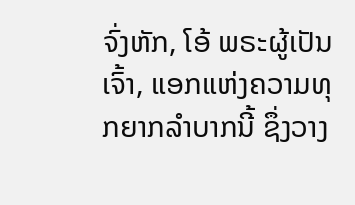ຈົ່ງຫັກ, ໂອ້ ພຣະຜູ້ເປັນເຈົ້າ, ແອກແຫ່ງຄວາມທຸກຍາກລຳບາກນີ້ ຊຶ່ງວາງ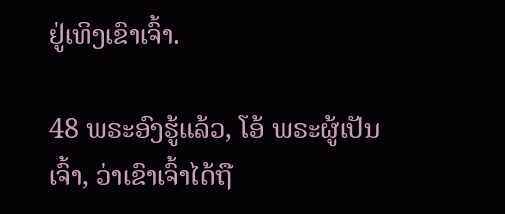ຢູ່ເທິງເຂົາເຈົ້າ.

48 ພຣະອົງຮູ້ແລ້ວ, ໂອ້ ພຣະຜູ້ເປັນເຈົ້າ, ວ່າເຂົາເຈົ້າໄດ້ຖື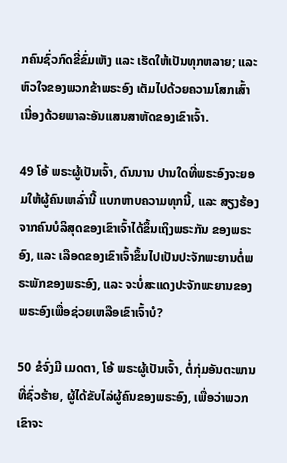ກຄົນຊົ່ວກົດຂີ່ຂົ່ມເຫັງ ແລະ ເຮັດໃຫ້ເປັນທຸກຫລາຍ; ແລະ ຫົວໃຈຂອງພວກຂ້າພຣະອົງ ເຕັມໄປດ້ວຍຄວາມໂສກເສົ້າ ເນື່ອງດ້ວຍພາລະອັນແສນສາຫັດຂອງເຂົາເຈົ້າ.

49 ໂອ້ ພຣະຜູ້ເປັນເຈົ້າ, ດົນນານ ປານໃດທີ່ພຣະອົງຈະຍອມໃຫ້ຜູ້ຄົນເຫລົ່ານີ້ ແບກຫາບຄວາມທຸກນີ້, ແລະ ສຽງຮ້ອງຈາກຄົນບໍລິສຸດຂອງເຂົາເຈົ້າໄດ້ຂຶ້ນເຖິງພຣະກັນ ຂອງພຣະອົງ, ແລະ ເລືອດຂອງເຂົາເຈົ້າຂຶ້ນໄປເປັນປະຈັກພະຍານຕໍ່ພຣະພັກຂອງພຣະອົງ, ແລະ ຈະບໍ່ສະແດງປະຈັກພະຍານຂອງພຣະອົງເພື່ອຊ່ວຍເຫລືອເຂົາເຈົ້າບໍ?

50 ຂໍຈົ່ງມີ ເມດຕາ, ໂອ້ ພຣະຜູ້ເປັນເຈົ້າ, ຕໍ່ກຸ່ມອັນຕະພານທີ່ຊົ່ວຮ້າຍ, ຜູ້ໄດ້ຂັບໄລ່ຜູ້ຄົນຂອງພຣະອົງ, ເພື່ອວ່າພວກເຂົາຈະ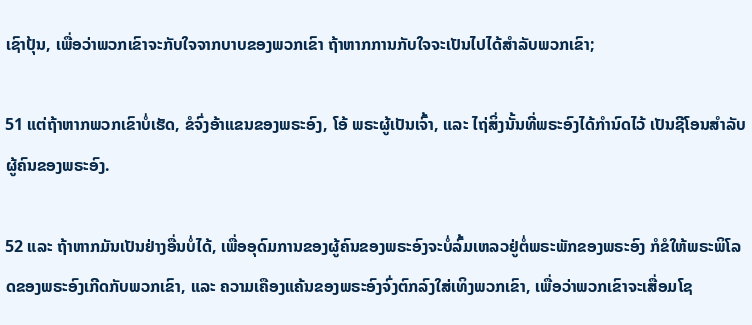ເຊົາປຸ້ນ, ເພື່ອວ່າພວກເຂົາຈະກັບໃຈຈາກບາບຂອງພວກເຂົາ ຖ້າຫາກການກັບໃຈຈະເປັນໄປໄດ້ສຳລັບພວກເຂົາ;

51 ແຕ່ຖ້າຫາກພວກເຂົາບໍ່ເຮັດ, ຂໍຈົ່ງອ້າແຂນຂອງພຣະອົງ, ໂອ້ ພຣະຜູ້ເປັນເຈົ້າ, ແລະ ໄຖ່ສິ່ງນັ້ນທີ່ພຣະອົງໄດ້ກຳນົດໄວ້ ເປັນຊີໂອນສຳລັບຜູ້ຄົນຂອງພຣະອົງ.

52 ແລະ ຖ້າຫາກມັນເປັນຢ່າງອື່ນບໍ່ໄດ້, ເພື່ອອຸດົມການຂອງຜູ້ຄົນຂອງພຣະອົງຈະບໍ່ລົ້ມເຫລວຢູ່ຕໍ່ພຣະພັກຂອງພຣະອົງ ກໍຂໍໃຫ້ພຣະພິໂລດຂອງພຣະອົງເກີດກັບພວກເຂົາ, ແລະ ຄວາມເຄືອງແຄ້ນຂອງພຣະອົງຈົ່ງຕົກລົງໃສ່ເທິງພວກເຂົາ, ເພື່ອວ່າພວກເຂົາຈະເສື່ອມໂຊ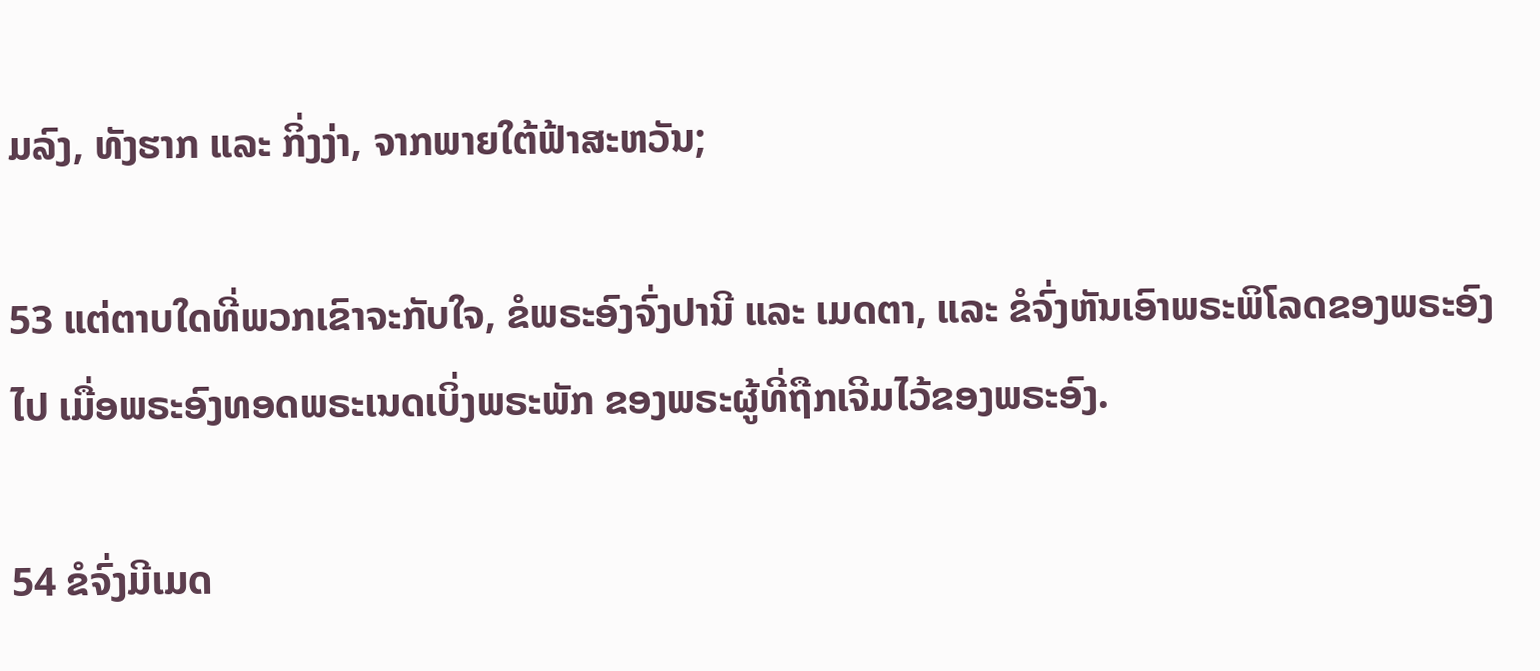ມລົງ, ທັງຮາກ ແລະ ກິ່ງງ່າ, ຈາກພາຍໃຕ້ຟ້າສະຫວັນ;

53 ແຕ່ຕາບໃດທີ່ພວກເຂົາຈະກັບໃຈ, ຂໍພຣະອົງຈົ່ງປານີ ແລະ ເມດຕາ, ແລະ ຂໍຈົ່ງຫັນເອົາພຣະພິໂລດຂອງພຣະອົງໄປ ເມື່ອພຣະອົງທອດພຣະເນດເບິ່ງພຣະພັກ ຂອງພຣະຜູ້ທີ່ຖືກເຈີມໄວ້ຂອງພຣະອົງ.

54 ຂໍຈົ່ງມີເມດ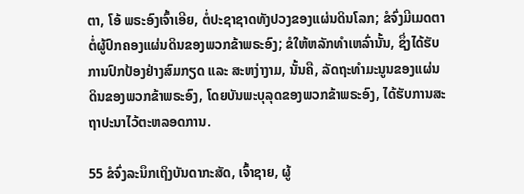ຕາ, ໂອ້ ພຣະອົງເຈົ້າເອີຍ, ຕໍ່ປະຊາຊາດທັງປວງຂອງແຜ່ນດິນໂລກ; ຂໍຈົ່ງມີເມດຕາຕໍ່ຜູ້ປົກຄອງແຜ່ນດິນຂອງພວກຂ້າພຣະອົງ; ຂໍໃຫ້ຫລັກທຳເຫລົ່ານັ້ນ, ຊຶ່ງໄດ້ຮັບການປົກປ້ອງຢ່າງສົມກຽດ ແລະ ສະຫງ່າງາມ, ນັ້ນຄື, ລັດຖະທຳມະນູນຂອງແຜ່ນດິນຂອງພວກຂ້າພຣະອົງ, ໂດຍບັນພະບຸລຸດຂອງພວກຂ້າພຣະອົງ, ໄດ້ຮັບການສະຖາປະນາໄວ້ຕະຫລອດການ.

55 ຂໍຈົ່ງລະນຶກເຖິງບັນດາກະສັດ, ເຈົ້າຊາຍ, ຜູ້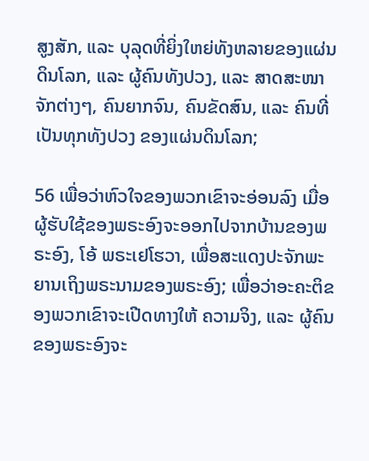ສູງສັກ, ແລະ ບຸລຸດທີ່ຍິ່ງໃຫຍ່ທັງຫລາຍຂອງແຜ່ນດິນໂລກ, ແລະ ຜູ້ຄົນທັງປວງ, ແລະ ສາດສະໜາຈັກຕ່າງໆ, ຄົນຍາກຈົນ, ຄົນຂັດສົນ, ແລະ ຄົນທີ່ເປັນທຸກທັງປວງ ຂອງແຜ່ນດິນໂລກ;

56 ເພື່ອວ່າຫົວໃຈຂອງພວກເຂົາຈະອ່ອນລົງ ເມື່ອຜູ້ຮັບໃຊ້ຂອງພຣະອົງຈະອອກໄປຈາກບ້ານຂອງພຣະອົງ, ໂອ້ ພຣະເຢໂຮວາ, ເພື່ອສະແດງປະຈັກພະຍານເຖິງພຣະນາມຂອງພຣະອົງ; ເພື່ອວ່າອະຄະຕິຂອງພວກເຂົາຈະເປີດທາງໃຫ້ ຄວາມຈິງ, ແລະ ຜູ້ຄົນຂອງພຣະອົງຈະ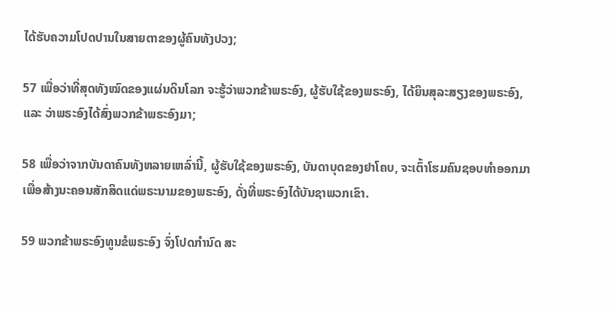ໄດ້ຮັບຄວາມໂປດປານໃນສາຍຕາຂອງຜູ້ຄົນທັງປວງ;

57 ເພື່ອວ່າທີ່ສຸດທັງໝົດຂອງແຜ່ນດິນໂລກ ຈະຮູ້ວ່າພວກຂ້າພຣະອົງ, ຜູ້ຮັບໃຊ້ຂອງພຣະອົງ, ໄດ້ຍິນສຸລະສຽງຂອງພຣະອົງ, ແລະ ວ່າພຣະອົງໄດ້ສົ່ງພວກຂ້າພຣະອົງມາ;

58 ເພື່ອວ່າຈາກບັນດາຄົນທັງຫລາຍເຫລົ່ານີ້, ຜູ້ຮັບໃຊ້ຂອງພຣະອົງ, ບັນດາບຸດຂອງຢາໂຄບ, ຈະເຕົ້າໂຮມຄົນຊອບທຳອອກມາ ເພື່ອສ້າງນະຄອນສັກສິດແດ່ພຣະນາມຂອງພຣະອົງ, ດັ່ງທີ່ພຣະອົງໄດ້ບັນຊາພວກເຂົາ.

59 ພວກຂ້າພຣະອົງທູນຂໍພຣະອົງ ຈົ່ງໂປດກຳນົດ ສະ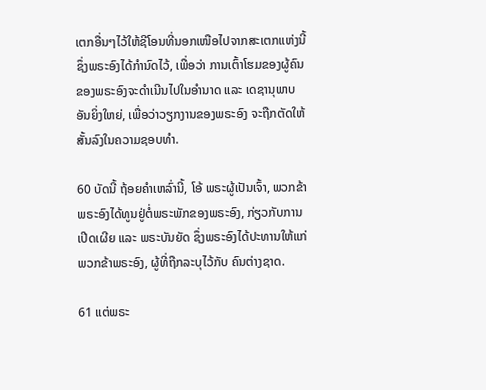ເຕກອື່ນໆໄວ້ໃຫ້ຊີໂອນທີ່ນອກເໜືອໄປຈາກສະເຕກແຫ່ງນີ້ ຊຶ່ງພຣະອົງໄດ້ກຳນົດໄວ້, ເພື່ອວ່າ ການເຕົ້າໂຮມຂອງຜູ້ຄົນຂອງພຣະອົງຈະດຳເນີນໄປໃນອຳນາດ ແລະ ເດຊານຸພາບອັນຍິ່ງໃຫຍ່, ເພື່ອວ່າວຽກງານຂອງພຣະອົງ ຈະຖືກຕັດໃຫ້ ສັ້ນລົງໃນຄວາມຊອບທຳ.

60 ບັດນີ້ ຖ້ອຍຄຳເຫລົ່ານີ້, ໂອ້ ພຣະຜູ້ເປັນເຈົ້າ, ພວກຂ້າພຣະອົງໄດ້ທູນຢູ່ຕໍ່ພຣະພັກຂອງພຣະອົງ, ກ່ຽວກັບການເປີດເຜີຍ ແລະ ພຣະບັນຍັດ ຊຶ່ງພຣະອົງໄດ້ປະທານໃຫ້ແກ່ພວກຂ້າພຣະອົງ, ຜູ້ທີ່ຖືກລະບຸໄວ້ກັບ ຄົນຕ່າງຊາດ.

61 ແຕ່ພຣະ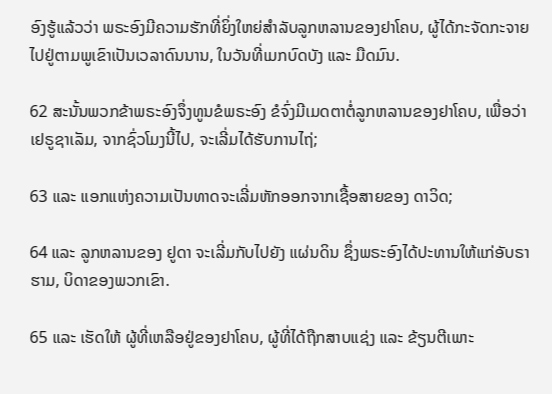ອົງຮູ້ແລ້ວວ່າ ພຣະອົງມີຄວາມຮັກທີ່ຍິ່ງໃຫຍ່ສຳລັບລູກຫລານຂອງຢາໂຄບ, ຜູ້ໄດ້ກະຈັດກະຈາຍໄປຢູ່ຕາມພູເຂົາເປັນເວລາດົນນານ, ໃນວັນທີ່ເມກບົດບັງ ແລະ ມືດມົນ.

62 ສະນັ້ນພວກຂ້າພຣະອົງຈຶ່ງທູນຂໍພຣະອົງ ຂໍຈົ່ງມີເມດຕາຕໍ່ລູກຫລານຂອງຢາໂຄບ, ເພື່ອວ່າ ເຢຣູຊາເລັມ, ຈາກຊົ່ວໂມງນີ້ໄປ, ຈະເລີ່ມໄດ້ຮັບການໄຖ່;

63 ແລະ ແອກແຫ່ງຄວາມເປັນທາດຈະເລີ່ມຫັກອອກຈາກເຊື້ອສາຍຂອງ ດາວິດ;

64 ແລະ ລູກຫລານຂອງ ຢູດາ ຈະເລີ່ມກັບໄປຍັງ ແຜ່ນດິນ ຊຶ່ງພຣະອົງໄດ້ປະທານໃຫ້ແກ່ອັບຣາຮາມ, ບິດາຂອງພວກເຂົາ.

65 ແລະ ເຮັດໃຫ້ ຜູ້ທີ່ເຫລືອຢູ່ຂອງຢາໂຄບ, ຜູ້ທີ່ໄດ້ຖືກສາບແຊ່ງ ແລະ ຂ້ຽນຕີເພາະ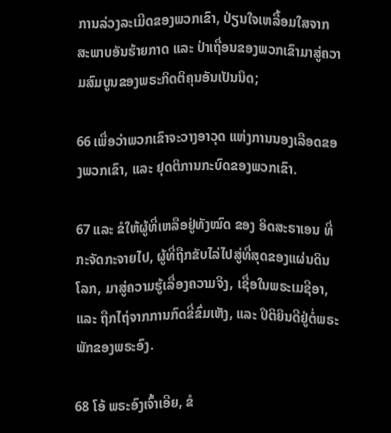ການລ່ວງລະເມີດຂອງພວກເຂົາ, ປ່ຽນໃຈເຫລື້ອມໃສຈາກສະພາບອັນຮ້າຍກາດ ແລະ ປ່າເຖື່ອນຂອງພວກເຂົາມາສູ່ຄວາມສົມບູນຂອງພຣະກິດຕິຄຸນອັນເປັນນິດ;

66 ເພື່ອວ່າພວກເຂົາຈະວາງອາວຸດ ແຫ່ງການນອງເລືອດຂອງພວກເຂົາ, ແລະ ຢຸດຕິການກະບົດຂອງພວກເຂົາ.

67 ແລະ ຂໍໃຫ້ຜູ້ທີ່ເຫລືອຢູ່ທັງໝົດ ຂອງ ອິດສະຣາເອນ ທີ່ກະຈັດກະຈາຍໄປ, ຜູ້ທີ່ຖືກຂັບໄລ່ໄປສູ່ທີ່ສຸດຂອງແຜ່ນດິນໂລກ, ມາສູ່ຄວາມຮູ້ເລື່ອງຄວາມຈິງ, ເຊື່ອໃນພຣະເມຊີອາ, ແລະ ຖືກໄຖ່ຈາກການກົດຂີ່ຂົ່ມເຫັງ, ແລະ ປິຕິຍິນດີຢູ່ຕໍ່ພຣະພັກຂອງພຣະອົງ.

68 ໂອ້ ພຣະອົງເຈົ້າເອີຍ, ຂໍ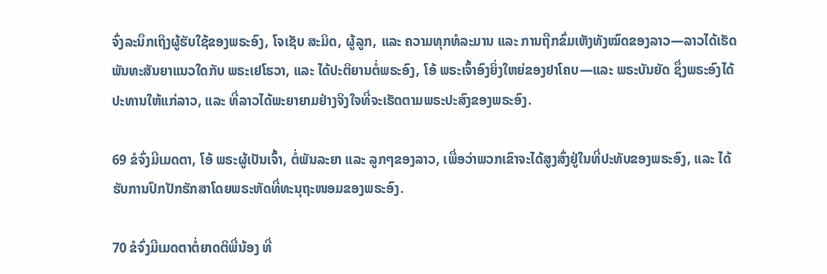ຈົ່ງລະນຶກເຖິງຜູ້ຮັບໃຊ້ຂອງພຣະອົງ, ໂຈເຊັບ ສະມິດ, ຜູ້ລູກ, ແລະ ຄວາມທຸກທໍລະມານ ແລະ ການຖືກຂົ່ມເຫັງທັງໝົດຂອງລາວ—ລາວໄດ້ເຮັດ ພັນທະສັນຍາແນວໃດກັບ ພຣະເຢໂຮວາ, ແລະ ໄດ້ປະຕິຍານຕໍ່ພຣະອົງ, ໂອ້ ພຣະເຈົ້າອົງຍິ່ງໃຫຍ່ຂອງຢາໂຄບ—ແລະ ພຣະບັນຍັດ ຊຶ່ງພຣະອົງໄດ້ປະທານໃຫ້ແກ່ລາວ, ແລະ ທີ່ລາວໄດ້ພະຍາຍາມຢ່າງຈິງໃຈທີ່ຈະເຮັດຕາມພຣະປະສົງຂອງພຣະອົງ.

69 ຂໍຈົ່ງມີເມດຕາ, ໂອ້ ພຣະຜູ້ເປັນເຈົ້າ, ຕໍ່ພັນລະຍາ ແລະ ລູກໆຂອງລາວ, ເພື່ອວ່າພວກເຂົາຈະໄດ້ສູງສົ່ງຢູ່ໃນທີ່ປະທັບຂອງພຣະອົງ, ແລະ ໄດ້ຮັບການປົກປັກຮັກສາໂດຍພຣະຫັດທີ່ທະນຸຖະໜອມຂອງພຣະອົງ.

70 ຂໍຈົ່ງມີເມດຕາຕໍ່ຍາດຕິພີ່ນ້ອງ ທີ່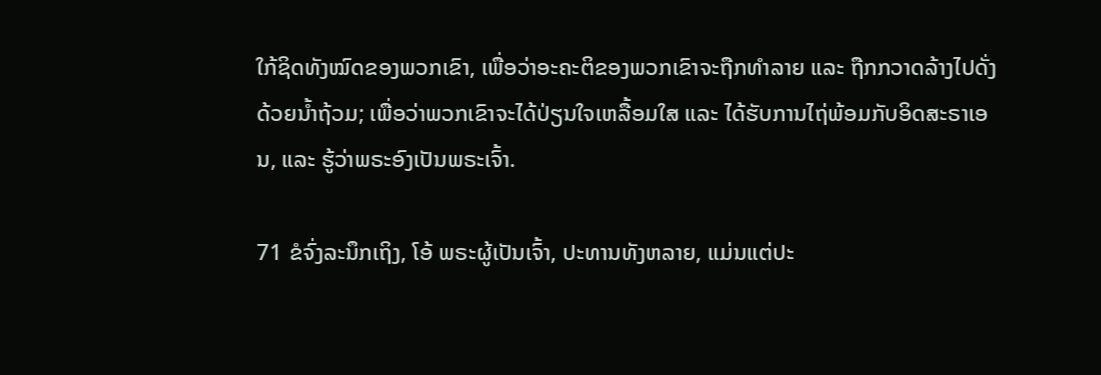ໃກ້ຊິດທັງໝົດຂອງພວກເຂົາ, ເພື່ອວ່າອະຄະຕິຂອງພວກເຂົາຈະຖືກທຳລາຍ ແລະ ຖືກກວາດລ້າງໄປດັ່ງດ້ວຍນ້ຳຖ້ວມ; ເພື່ອວ່າພວກເຂົາຈະໄດ້ປ່ຽນໃຈເຫລື້ອມໃສ ແລະ ໄດ້ຮັບການໄຖ່ພ້ອມກັບອິດສະຣາເອນ, ແລະ ຮູ້ວ່າພຣະອົງເປັນພຣະເຈົ້າ.

71 ຂໍຈົ່ງລະນຶກເຖິງ, ໂອ້ ພຣະຜູ້ເປັນເຈົ້າ, ປະທານທັງຫລາຍ, ແມ່ນແຕ່ປະ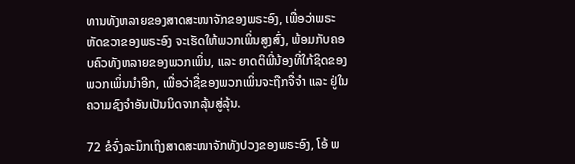ທານທັງຫລາຍຂອງສາດສະໜາຈັກຂອງພຣະອົງ, ເພື່ອວ່າພຣະຫັດຂວາຂອງພຣະອົງ ຈະເຮັດໃຫ້ພວກເພິ່ນສູງສົ່ງ, ພ້ອມກັບຄອບຄົວທັງຫລາຍຂອງພວກເພິ່ນ, ແລະ ຍາດຕິພີ່ນ້ອງທີ່ໃກ້ຊິດຂອງພວກເພິ່ນນຳອີກ, ເພື່ອວ່າຊື່ຂອງພວກເພິ່ນຈະຖືກຈື່ຈຳ ແລະ ຢູ່ໃນຄວາມຊົງຈຳອັນເປັນນິດຈາກລຸ້ນສູ່ລຸ້ນ.

72 ຂໍຈົ່ງລະນຶກເຖິງສາດສະໜາຈັກທັງປວງຂອງພຣະອົງ, ໂອ້ ພ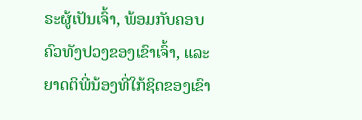ຣະຜູ້ເປັນເຈົ້າ, ພ້ອມກັບຄອບຄົວທັງປວງຂອງເຂົາເຈົ້າ, ແລະ ຍາດຕິພີ່ນ້ອງທີ່ໃກ້ຊິດຂອງເຂົາ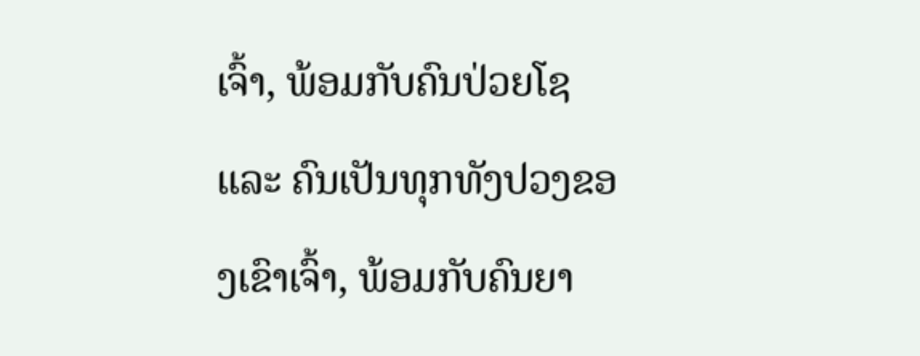ເຈົ້າ, ພ້ອມກັບຄົນປ່ວຍໂຊ ແລະ ຄົນເປັນທຸກທັງປວງຂອງເຂົາເຈົ້າ, ພ້ອມກັບຄົນຍາ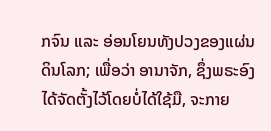ກຈົນ ແລະ ອ່ອນໂຍນທັງປວງຂອງແຜ່ນດິນໂລກ; ເພື່ອວ່າ ອານາຈັກ, ຊຶ່ງພຣະອົງໄດ້ຈັດຕັ້ງໄວ້ໂດຍບໍ່ໄດ້ໃຊ້ມື, ຈະກາຍ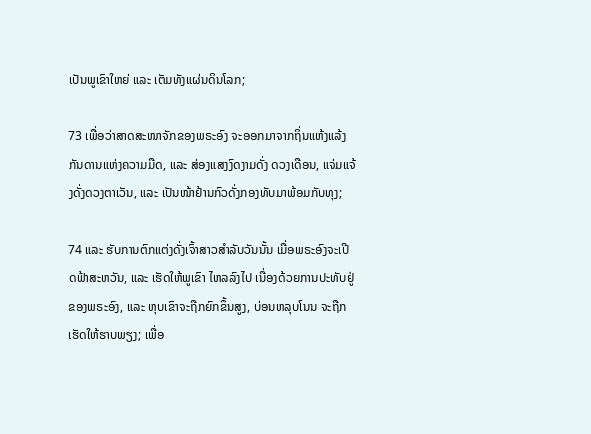ເປັນພູເຂົາໃຫຍ່ ແລະ ເຕັມທັງແຜ່ນດິນໂລກ;

73 ເພື່ອວ່າສາດສະໜາຈັກຂອງພຣະອົງ ຈະອອກມາຈາກຖິ່ນແຫ້ງແລ້ງກັນດານແຫ່ງຄວາມມືດ, ແລະ ສ່ອງແສງງົດງາມດັ່ງ ດວງເດືອນ, ແຈ່ມແຈ້ງດັ່ງດວງຕາເວັນ, ແລະ ເປັນໜ້າຢ້ານກົວດັ່ງກອງທັບມາພ້ອມກັບທຸງ;

74 ແລະ ຮັບການຕົກແຕ່ງດັ່ງເຈົ້າສາວສຳລັບວັນນັ້ນ ເມື່ອພຣະອົງຈະເປີດຟ້າສະຫວັນ, ແລະ ເຮັດໃຫ້ພູເຂົາ ໄຫລລົງໄປ ເນື່ອງດ້ວຍການປະທັບຢູ່ຂອງພຣະອົງ, ແລະ ຫຸບເຂົາຈະຖືກຍົກຂຶ້ນສູງ, ບ່ອນຫລຸບໂນນ ຈະຖືກເຮັດໃຫ້ຮາບພຽງ; ເພື່ອ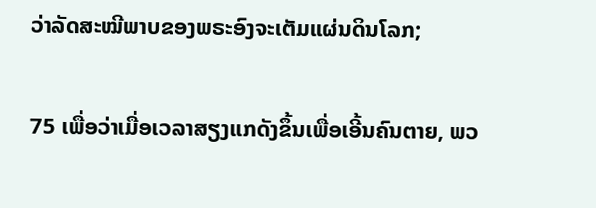ວ່າລັດສະໝີພາບຂອງພຣະອົງຈະເຕັມແຜ່ນດິນໂລກ;

75 ເພື່ອວ່າເມື່ອເວລາສຽງແກດັງຂຶ້ນເພື່ອເອີ້ນຄົນຕາຍ, ພວ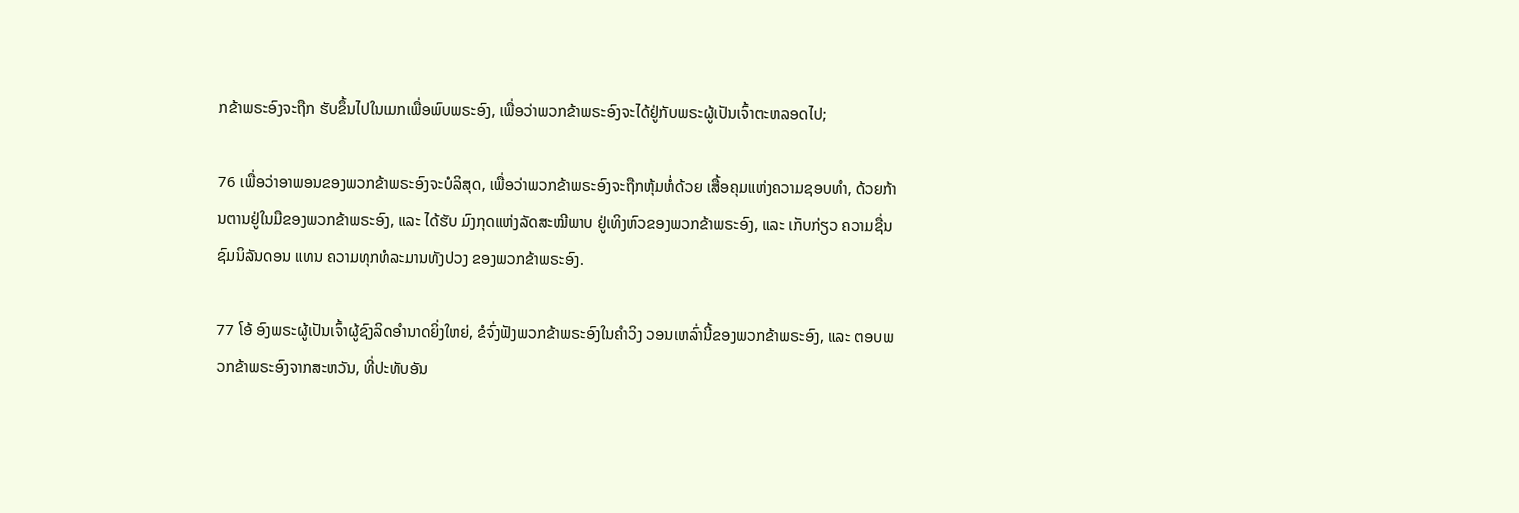ກຂ້າພຣະອົງຈະຖືກ ຮັບຂຶ້ນໄປໃນເມກເພື່ອພົບພຣະອົງ, ເພື່ອວ່າພວກຂ້າພຣະອົງຈະໄດ້ຢູ່ກັບພຣະຜູ້ເປັນເຈົ້າຕະຫລອດໄປ;

76 ເພື່ອວ່າອາພອນຂອງພວກຂ້າພຣະອົງຈະບໍລິສຸດ, ເພື່ອວ່າພວກຂ້າພຣະອົງຈະຖືກຫຸ້ມຫໍ່ດ້ວຍ ເສື້ອຄຸມແຫ່ງຄວາມຊອບທຳ, ດ້ວຍກ້ານຕານຢູ່ໃນມືຂອງພວກຂ້າພຣະອົງ, ແລະ ໄດ້ຮັບ ມົງກຸດແຫ່ງລັດສະໝີພາບ ຢູ່ເທິງຫົວຂອງພວກຂ້າພຣະອົງ, ແລະ ເກັບກ່ຽວ ຄວາມຊື່ນຊົມນິລັນດອນ ແທນ ຄວາມທຸກທໍລະມານທັງປວງ ຂອງພວກຂ້າພຣະອົງ.

77 ໂອ້ ອົງພຣະຜູ້ເປັນເຈົ້າຜູ້ຊົງລິດອຳນາດຍິ່ງໃຫຍ່, ຂໍຈົ່ງຟັງພວກຂ້າພຣະອົງໃນຄຳວິງ ວອນເຫລົ່ານີ້ຂອງພວກຂ້າພຣະອົງ, ແລະ ຕອບພວກຂ້າພຣະອົງຈາກສະຫວັນ, ທີ່ປະທັບອັນ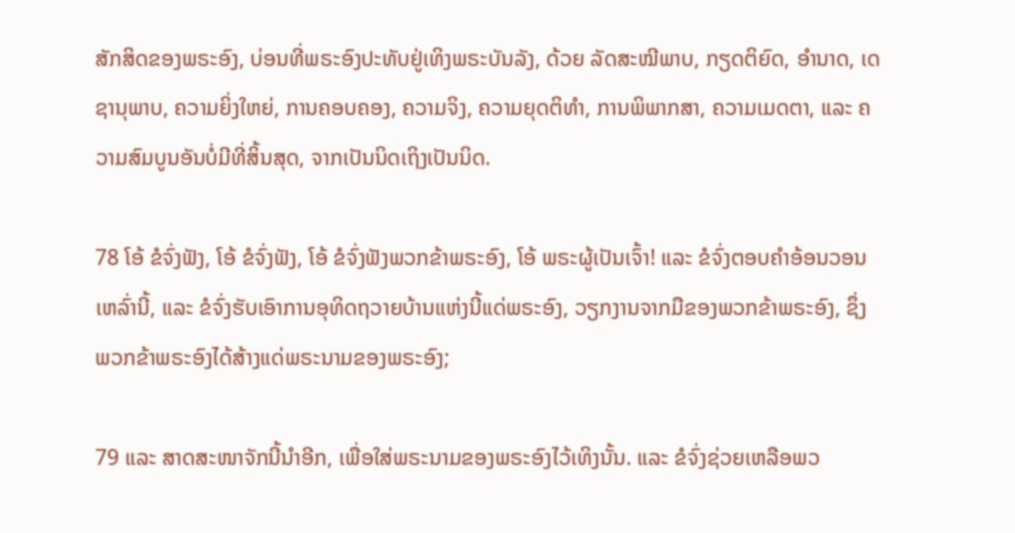ສັກສິດຂອງພຣະອົງ, ບ່ອນທີ່ພຣະອົງປະທັບຢູ່ເທິງພຣະບັນລັງ, ດ້ວຍ ລັດສະໝີພາບ, ກຽດຕິຍົດ, ອຳນາດ, ເດຊານຸພາບ, ຄວາມຍິ່ງໃຫຍ່, ການຄອບຄອງ, ຄວາມຈິງ, ຄວາມຍຸດຕິທຳ, ການພິພາກສາ, ຄວາມເມດຕາ, ແລະ ຄວາມສົມບູນອັນບໍ່ມີທີ່ສິ້ນສຸດ, ຈາກເປັນນິດເຖິງເປັນນິດ.

78 ໂອ້ ຂໍຈົ່ງຟັງ, ໂອ້ ຂໍຈົ່ງຟັງ, ໂອ້ ຂໍຈົ່ງຟັງພວກຂ້າພຣະອົງ, ໂອ້ ພຣະຜູ້ເປັນເຈົ້າ! ແລະ ຂໍຈົ່ງຕອບຄຳອ້ອນວອນເຫລົ່ານີ້, ແລະ ຂໍຈົ່ງຮັບເອົາການອຸທິດຖວາຍບ້ານແຫ່ງນີ້ແດ່ພຣະອົງ, ວຽກງານຈາກມືຂອງພວກຂ້າພຣະອົງ, ຊຶ່ງພວກຂ້າພຣະອົງໄດ້ສ້າງແດ່ພຣະນາມຂອງພຣະອົງ;

79 ແລະ ສາດສະໜາຈັກນີ້ນຳອີກ, ເພື່ອໃສ່ພຣະນາມຂອງພຣະອົງໄວ້ເທິງນັ້ນ. ແລະ ຂໍຈົ່ງຊ່ວຍເຫລືອພວ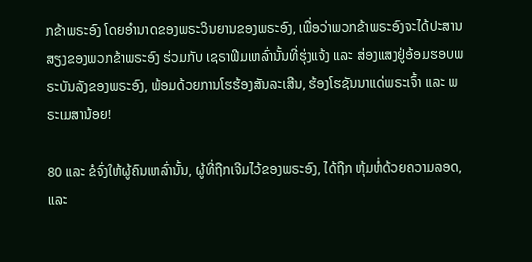ກຂ້າພຣະອົງ ໂດຍອຳນາດຂອງພຣະວິນຍານຂອງພຣະອົງ, ເພື່ອວ່າພວກຂ້າພຣະອົງຈະໄດ້ປະສານສຽງຂອງພວກຂ້າພຣະອົງ ຮ່ວມກັບ ເຊຣາຟີມເຫລົ່ານັ້ນທີ່ຮຸ່ງແຈ້ງ ແລະ ສ່ອງແສງຢູ່ອ້ອມຮອບພຣະບັນລັງຂອງພຣະອົງ, ພ້ອມດ້ວຍການໂຮຮ້ອງສັນລະເສີນ, ຮ້ອງໂຮຊັນນາແດ່ພຣະເຈົ້າ ແລະ ພຣະເມສານ້ອຍ!

80 ແລະ ຂໍຈົ່ງໃຫ້ຜູ້ຄົນເຫລົ່ານັ້ນ, ຜູ້ທີ່ຖືກເຈີມໄວ້ຂອງພຣະອົງ, ໄດ້ຖືກ ຫຸ້ມຫໍ່ດ້ວຍຄວາມລອດ, ແລະ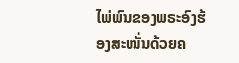ໄພ່ພົນຂອງພຣະອົງຮ້ອງສະໜັ່ນດ້ວຍຄ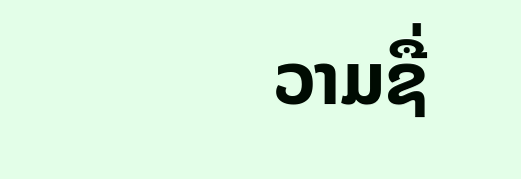ວາມຊື່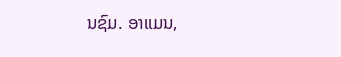ນຊົມ. ອາແມນ,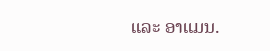ແລະ ອາແມນ.